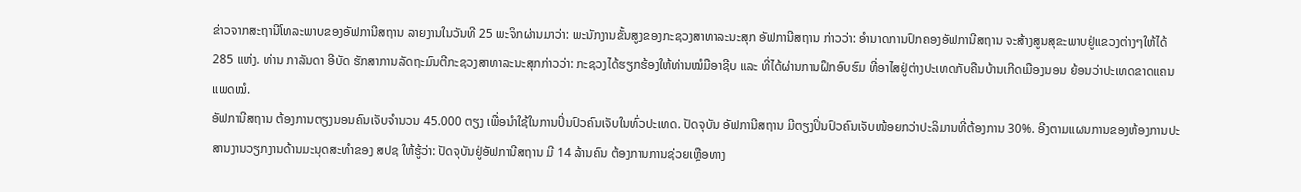ຂ່າວຈາກສະຖານີໂທລະພາບຂອງອັຟການີສຖານ ລາຍງານໃນວັນທີ 25 ພະຈິກຜ່ານມາວ່າ: ພະນັກງານຂັ້ນສູງຂອງກະຊວງສາທາລະນະສຸກ ອັຟການີສຖານ ກ່າວວ່າ: ອຳນາດການປົກຄອງອັຟການີສຖານ ຈະສ້າງສູນສຸຂະພາບຢູ່ແຂວງຕ່າງໆໃຫ້ໄດ້ 285 ແຫ່ງ. ທ່ານ ກາລັນດາ ອີບັດ ຮັກສາການລັດຖະມົນຕີກະຊວງສາທາລະນະສຸກກ່າວວ່າ: ກະຊວງໄດ້ຮຽກຮ້ອງໃຫ້ທ່ານໝໍມືອາຊີບ ແລະ ທີ່ໄດ້ຜ່ານການຝຶກອົບຮົມ ທີ່ອາໄສຢູ່ຕ່າງປະເທດກັບຄືນບ້ານເກີດເມືອງນອນ ຍ້ອນວ່າປະເທດຂາດແຄນແພດໝໍ.
ອັຟການີສຖານ ຕ້ອງການຕຽງນອນຄົນເຈັບຈຳນວນ 45.000 ຕຽງ ເພື່ອນຳໃຊ້ໃນການປິ່ນປົວຄົນເຈັບໃນທົ່ວປະເທດ. ປັດຈຸບັນ ອັຟການີສຖານ ມີຕຽງປິ່ນປົວຄົນເຈັບໜ້ອຍກວ່າປະລິມານທີ່ຕ້ອງການ 30%. ອີງຕາມແຜນການຂອງຫ້ອງການປະສານງານວຽກງານດ້ານມະນຸດສະທຳຂອງ ສປຊ ໃຫ້ຮູ້ວ່າ: ປັດຈຸບັນຢູ່ອັຟການີສຖານ ມີ 14 ລ້ານຄົນ ຕ້ອງການການຊ່ວຍເຫຼືອທາງ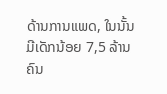ດ້ານການແພດ, ໃນນັ້ນ ມີເດັກນ້ອຍ 7,5 ລ້ານຄົນ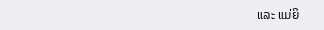ແລະ ແມ່ຍິ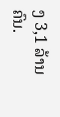ງ 3,1 ລ້ານຄົນ.